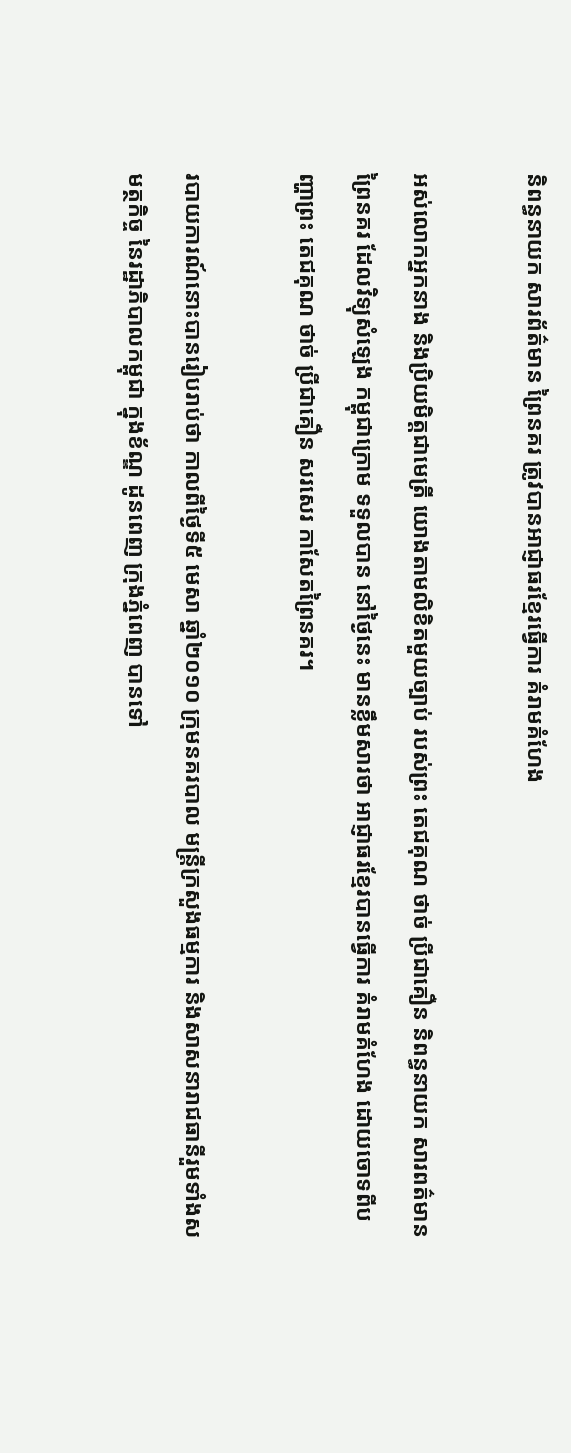និពន្ធនាយក សារព័ត៌មាន ព្រៃនគរ ត្រូវបានអាជ្ញាធរខ្មែរធ្វើការ គំរាមគំហែង

អស់លោកអ្នកនាង និងប្រិយមិត្តជាមេត្រី យោងតាមលិខិតមួយច្បាប់ របស់ព្រះ តេជគុណ ថាច់ ប្រីជាគឿន និពន្ធនាយក សារពត៌មានព្រៃនគរ ដែលវិទ្យុសំឡេង កម្ពុជាក្រោម ទទួលបាន នៅថ្ងៃនេះ មានខ្លឹមសារថា អាជ្ញាធរខ្មែរបានធ្វើការ គំរាមគំហែង ដោយចោទពីបញ្ហាព្រះ តេជគុណ ថាច់ ប្រីជាគឿន សរសេរ កាសែតព្រៃនគរ។

របាយការណ៍នោះបានរៀបរាប់ថា កាលពីថ្ងៃទី៥ មេសា ឆ្នាំ២០១០ ក្រុមនគរបាល មន្រ្តីក្រសួងធម្មការ និងសាសនារាជធានីរួមទាំងសមត្ថកិច្ច នៃរដ្ឋាភិបាលកម្ពុជា ក្នុងខ័ណ្ឌ ដូនពេញ ក្រុងភ្នំពេញ បានទៅ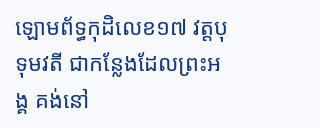ឡោមព័ទ្ធកុដិលេខ១៧ វត្តបុទុមវតី ជាកន្លែងដែលព្រះអង្គ គង់នៅ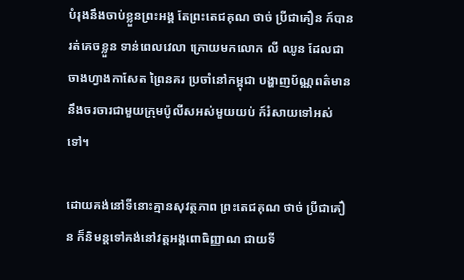បំរុងនឹងចាប់ខ្លួនព្រះអង្គ តែព្រះតេជគុណ ថាច់ ប្រីជាគឿន ក៍បានរត់គេចខ្លួន ទាន់ពេលវេលា ក្រោយមកលោក លី ឈូន ដែលជាចាងហ្វាងកាសែត ព្រៃនគរ ប្រចាំនៅកម្ពុជា បង្ហាញប័ណ្ណពត៌មាន នឹងចរចារជាមួយក្រុមប៉ូលីសអស់មួយយប់ ក៍រំសាយទៅអស់ទៅ។

ដោយគង់នៅទីនោះគ្មានសុវត្ថភាព ព្រះតេជគុណ ថាច់ ប្រីជាគឿន ក៏និមន្តទៅគង់នៅវត្តអង្គពោធិញ្ញាណ ជាយទី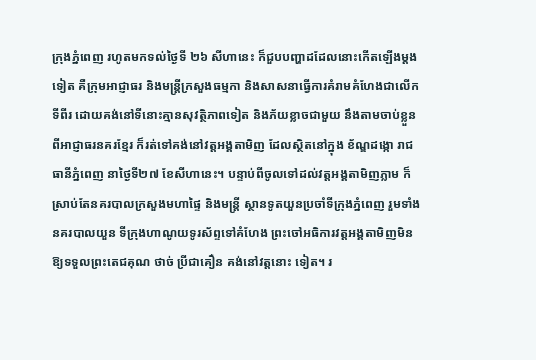ក្រុងភ្នំពេញ រហូតមកទល់ថ្ងៃទី ២៦ សីហានេះ ក៏ជួបបញ្ហាដដែលនោះកើតឡើងម្តងទៀត គឺក្រុមអាជ្ញាធរ និងមន្រ្តីក្រសួងធម្មកា និងសាសនាធ្វើការគំរាមគំហែងជាលើកទីពីរ ដោយគង់នៅទីនោះគ្មានសុវត្ថិភាពទៀត និងភ័យខ្លាចជាមួយ នឹងតាមចាប់ខ្លួនពីអាជ្ញាធរនគរខ្មែរ ក៏រត់ទៅគង់នៅវត្តអង្គតាមិញ ដែលស្ថិតនៅក្នុង ខ័ណ្ឌដង្កោ រាជធានីភ្នំពេញ នាថ្ងៃទី២៧ ខែសីហានេះ។ បន្ទាប់ពីចូលទៅដល់វត្តអង្គតាមិញភ្លាម ក៏ស្រាប់តែនគរបាលក្រសួងមហាផ្ទៃ និងមន្រ្តី ស្ថានទូតយួនប្រចាំទីក្រុងភ្នំពេញ រួមទាំងនគរបាលយួន ទីក្រុងហាណូយទូរស័ព្ទទៅគំហែង ព្រះចៅអធិការវត្តអង្គតាមិញមិនឱ្យទទួលព្រះតេជគុណ ថាច់ ប្រីជាគឿន គង់នៅវត្តនោះ ទៀត។ រ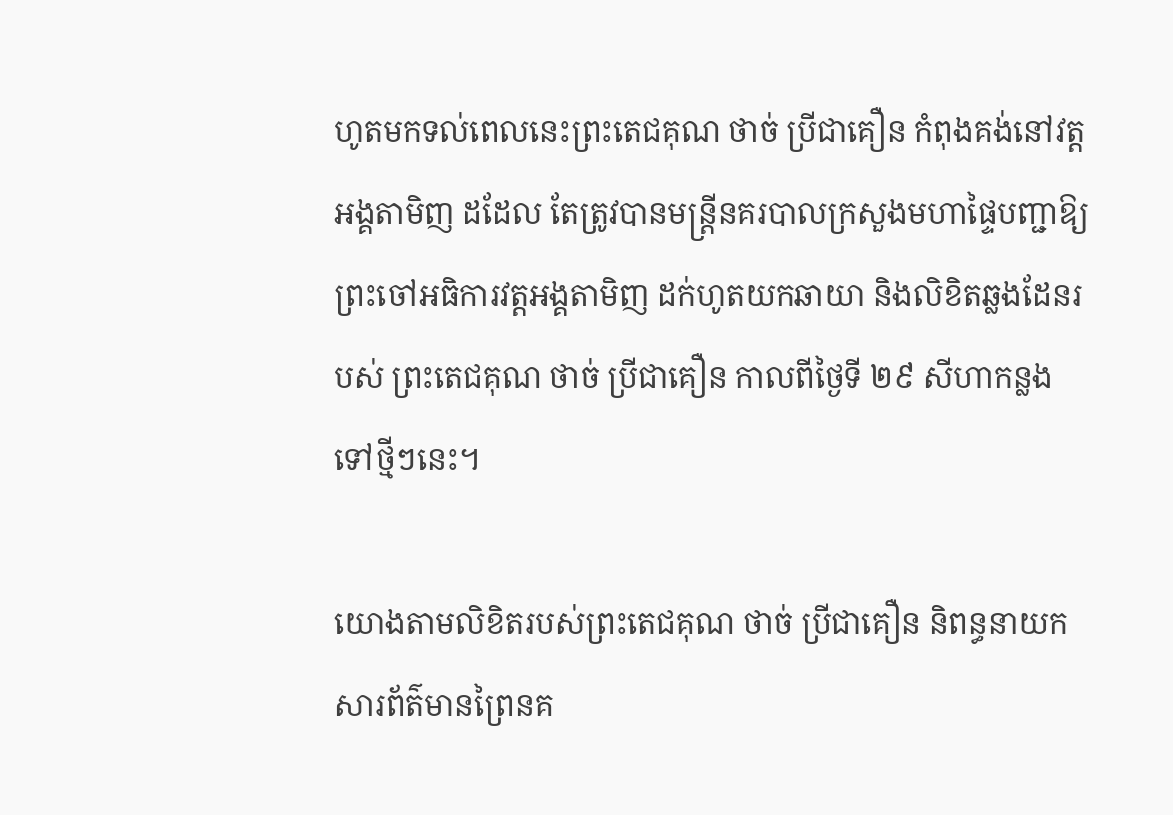ហូតមកទល់ពេលនេះព្រះតេជគុណ ថាច់ ប្រីជាគឿន កំពុងគង់នៅវត្តអង្គតាមិញ ដដែល តែត្រូវបានមន្រ្តីនគរបាលក្រសួងមហាផ្ទៃបញ្ជាឱ្យព្រះចៅអធិការវត្តអង្គតាមិញ ដក់ហូតយកឆាយា និងលិខិតឆ្លងដែនរបស់ ព្រះតេជគុណ ថាច់ ប្រីជាគឿន កាលពីថ្ងៃទី ២៩ សីហាកន្លងទៅថ្មីៗនេះ។

យោងតាមលិខិតរបស់ព្រះតេជគុណ ថាច់ ប្រីជាគឿន និពន្ធនាយកសារព័ត៌មានព្រៃនគ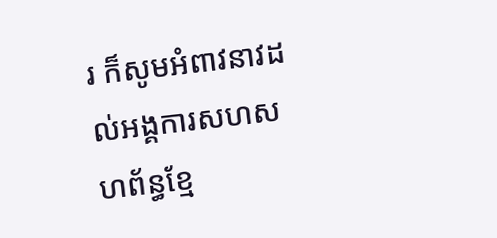រ ក៏សូមអំពាវនាវដល់អង្គការសហសហព័ន្ធខ្មែ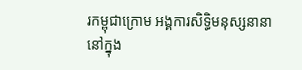រកម្ពុជាក្រោម អង្គការសិទ្ធិមនុស្សនានា នៅក្នុង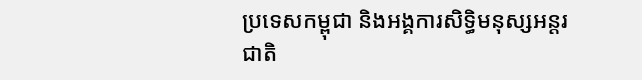ប្រទេសកម្ពុជា និងអង្គការសិទ្ធិមនុស្សអន្តរជាតិ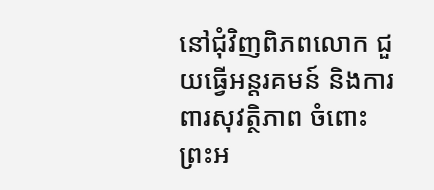នៅជុំវិញពិភពលោក ជួយធ្វើអន្តរគមន៍ និងការពារសុវត្ថិភាព ចំពោះព្រះអ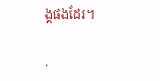ង្គផងដែរ។

.